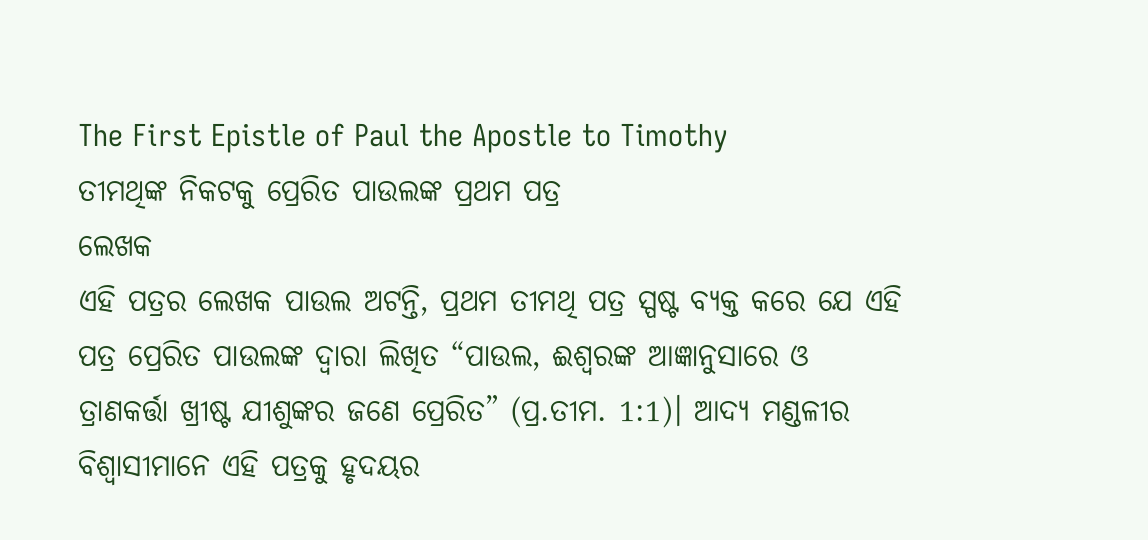The First Epistle of Paul the Apostle to Timothy
ତୀମଥିଙ୍କ ନିକଟକୁ ପ୍ରେରିତ ପାଉଲଙ୍କ ପ୍ରଥମ ପତ୍ର
ଲେଖକ
ଏହି ପତ୍ରର ଲେଖକ ପାଉଲ ଅଟନ୍ତି, ପ୍ରଥମ ତୀମଥି ପତ୍ର ସ୍ପଷ୍ଟ ବ୍ୟକ୍ତ କରେ ଯେ ଏହି ପତ୍ର ପ୍ରେରିତ ପାଉଲଙ୍କ ଦ୍ଵାରା ଲିଖିତ “ପାଉଲ, ଈଶ୍ବରଙ୍କ ଆଜ୍ଞାନୁସାରେ ଓ ତ୍ରାଣକର୍ତ୍ତା ଖ୍ରୀଷ୍ଟ ଯୀଶୁଙ୍କର ଜଣେ ପ୍ରେରିତ” (ପ୍ର.ତୀମ. 1:1)। ଆଦ୍ୟ ମଣ୍ଡଳୀର ବିଶ୍ଵାସୀମାନେ ଏହି ପତ୍ରକୁ ହୃଦୟର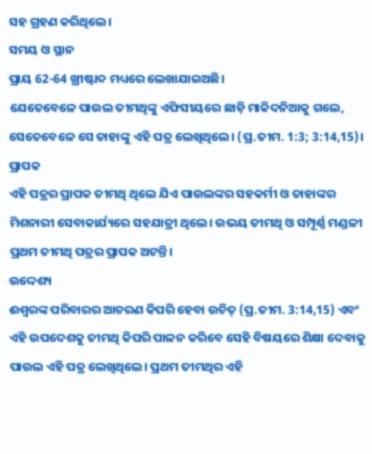ସହ ଗ୍ରହଣ କରିଥିଲେ।
ସମୟ ଓ ସ୍ଥାନ
ପ୍ରାୟ 62-64 ଖ୍ରୀଷ୍ଟାବ୍ଦ ମଧ୍ୟରେ ଲେଖାଯାଇଅଛି।
ଯେତେବେଳେ ପାଉଲ ତୀମଥିଙ୍କୁ ଏଫିସୀୟରେ ଛାଡ଼ି ମାକିଦନିଆକୁ ଗଲେ, ସେତେବେଳେ ସେ ତାହାଙ୍କୁ ଏହି ପତ୍ର ଲେଖିଥିଲେ। (ପ୍ର.ତୀମ. 1:3; 3:14,15)।
ପ୍ରାପକ
ଏହି ପତ୍ରର ପ୍ରାପକ ତୀମଥି ଥିଲେ ଯିଏ ପାଉଲଙ୍କର ସହକର୍ମୀ ଓ ତାହାଙ୍କର ମିଶନାରୀ ସେବାକାର୍ଯ୍ୟରେ ସହଯାତ୍ରୀ ଥିଲେ। ଉଭୟ ତୀମଥି ଓ ସମ୍ପୂର୍ଣ୍ଣ ମଣ୍ଡଳୀ ପ୍ରଥମ ତୀମଥି ପତ୍ରର ପ୍ରାପକ ଅଟନ୍ତି।
ଉଦ୍ଦେଶ୍ୟ
ଈଶ୍ବରଙ୍କ ପରିବାରର ଆଚରଣ କିପରି ହେବା ଉଚିତ୍ (ପ୍ର.ତୀମ. 3:14,15) ଏବଂ ଏହି ଉପଦେଶକୁ ତୀମଥି କିପରି ପାଳନ କରିବେ ସେହି ବିଷୟରେ ଶିକ୍ଷା ଦେବାକୁ ପାଉଲ ଏହି ପତ୍ର ଲେଖିଥିଲେ। ପ୍ରଥମ ତୀମଥିର ଏହି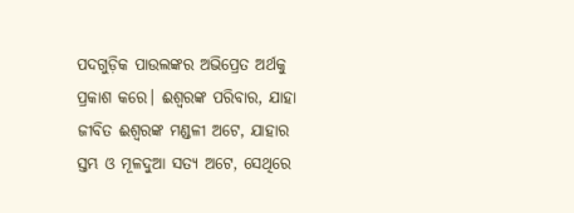ପଦଗୁଡ଼ିକ ପାଉଲଙ୍କର ଅଭିପ୍ରେତ ଅର୍ଥକୁ ପ୍ରକାଶ କରେ। ଈଶ୍ବରଙ୍କ ପରିବାର, ଯାହା ଜୀବିତ ଈଶ୍ବରଙ୍କ ମଣ୍ଡଳୀ ଅଟେ, ଯାହାର ସ୍ତମ୍ଭ ଓ ମୂଳଦୁଆ ସତ୍ୟ ଅଟେ, ସେଥିରେ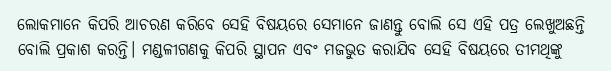ଲୋକମାନେ କିପରି ଆଚରଣ କରିବେ ସେହି ବିଷୟରେ ସେମାନେ ଜାଣନ୍ତୁ ବୋଲି ସେ ଏହି ପତ୍ର ଲେଖୁଅଛନ୍ତି ବୋଲି ପ୍ରକାଶ କରନ୍ତି। ମଣ୍ଡଳୀଗଣକୁ କିପରି ସ୍ଥାପନ ଏବଂ ମଜଭୁତ କରାଯିବ ସେହି ବିଷୟରେ ତୀମଥିଙ୍କୁ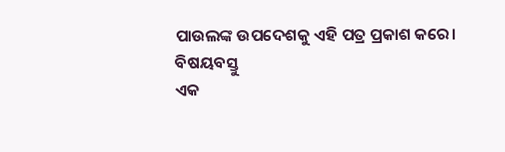ପାଉଲଙ୍କ ଉପଦେଶକୁ ଏହି ପତ୍ର ପ୍ରକାଶ କରେ।
ବିଷୟବସ୍ତୁ
ଏକ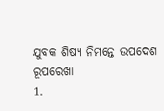ଯୁବକ ଶିଷ୍ୟ ନିମନ୍ତେ ଉପଦେଶ
ରୂପରେଖା
1.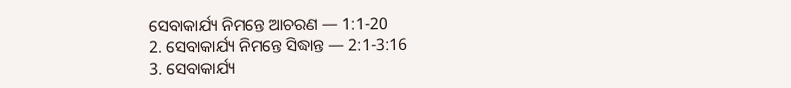ସେବାକାର୍ଯ୍ୟ ନିମନ୍ତେ ଆଚରଣ — 1:1-20
2. ସେବାକାର୍ଯ୍ୟ ନିମନ୍ତେ ସିଦ୍ଧାନ୍ତ — 2:1-3:16
3. ସେବାକାର୍ଯ୍ୟ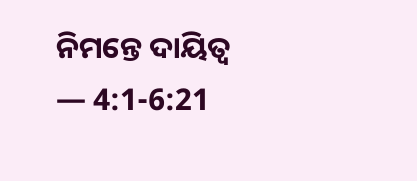ନିମନ୍ତେ ଦାୟିତ୍ୱ — 4:1-6:21